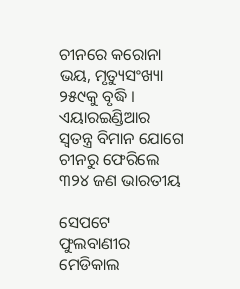ଚୀନରେ କରୋନା ଭୟ, ମୃତ୍ୟୁସଂଖ୍ୟା ୨୫୯କୁ ବୃଦ୍ଧି । ଏୟାରଇଣ୍ଡିଆର ସ୍ୱତନ୍ତ୍ର ବିମାନ ଯୋଗେ ଚୀନରୁ ଫେରିଲେ ୩୨୪ ଜଣ ଭାରତୀୟ

ସେପଟେ ଫୁଲବାଣୀର ମେଡିକାଲ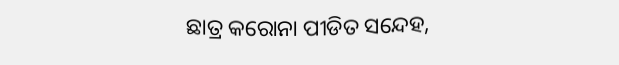ଛାତ୍ର କରୋନା ପୀଡିତ ସନ୍ଦେହ,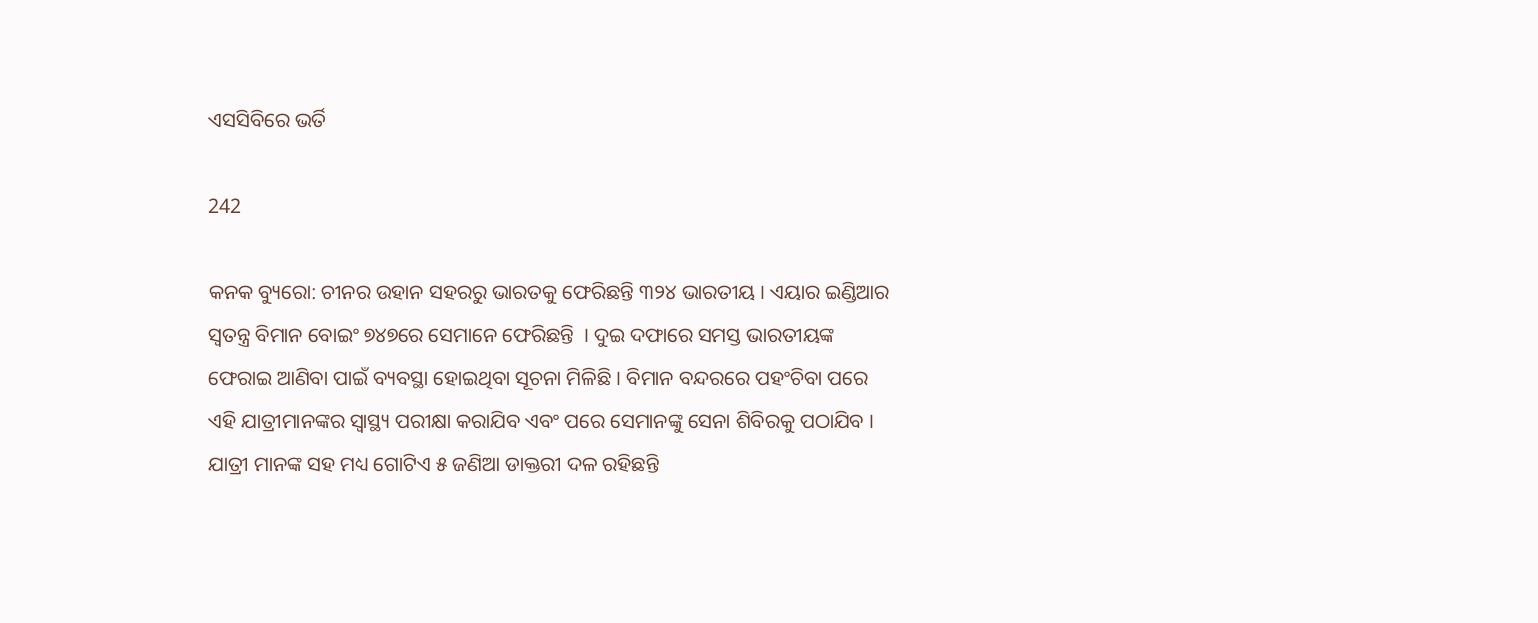ଏସସିବିରେ ଭର୍ତି

242

କନକ ବ୍ୟୁରୋ: ଚୀନର ଉହାନ ସହରରୁ ଭାରତକୁ ଫେରିଛନ୍ତି ୩୨୪ ଭାରତୀୟ । ଏୟାର ଇଣ୍ଡିଆର ସ୍ୱତନ୍ତ୍ର ବିମାନ ବୋଇଂ ୭୪୭ରେ ସେମାନେ ଫେରିଛନ୍ତି  । ଦୁଇ ଦଫାରେ ସମସ୍ତ ଭାରତୀୟଙ୍କ ଫେରାଇ ଆଣିବା ପାଇଁ ବ୍ୟବସ୍ଥା ହୋଇଥିବା ସୂଚନା ମିଳିଛି । ବିମାନ ବନ୍ଦରରେ ପହଂଚିବା ପରେ ଏହି ଯାତ୍ରୀମାନଙ୍କର ସ୍ୱାସ୍ଥ୍ୟ ପରୀକ୍ଷା କରାଯିବ ଏବଂ ପରେ ସେମାନଙ୍କୁ ସେନା ଶିବିରକୁ ପଠାଯିବ । ଯାତ୍ରୀ ମାନଙ୍କ ସହ ମଧ୍ୟ ଗୋଟିଏ ୫ ଜଣିଆ ଡାକ୍ତରୀ ଦଳ ରହିଛନ୍ତି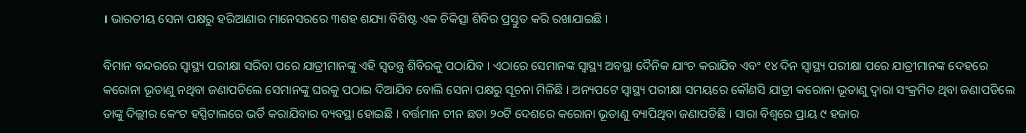। ଭାରତୀୟ ସେନା ପକ୍ଷରୁ ହରିଆଣାର ମାନେସରରେ ୩ଶହ ଶଯ୍ୟା ବିଶିଷ୍ଟ ଏକ ଚିକିତ୍ସା ଶିବିର ପ୍ରସ୍ତୁତ କରି ରଖାଯାଇଛି ।

ବିମାନ ବନ୍ଦରରେ ସ୍ୱାସ୍ଥ୍ୟ ପରୀକ୍ଷା ସରିବା ପରେ ଯାତ୍ରୀମାନଙ୍କୁ ଏହି ସ୍ୱତନ୍ତ୍ର ଶିବିରକୁ ପଠାଯିବ । ଏଠାରେ ସେମାନଙ୍କ ସ୍ୱାସ୍ଥ୍ୟ ଅବସ୍ଥା ଦୈନିକ ଯାଂଚ କରାଯିବ ଏବଂ ୧୪ ଦିନ ସ୍ୱାସ୍ଥ୍ୟ ପରୀକ୍ଷା ପରେ ଯାତ୍ରୀମାନଙ୍କ ଦେହରେ କରୋନା ଭୂତାଣୁ ନଥିବା ଜଣାପଡିଲେ ସେମାନଙ୍କୁ ଘରକୁ ପଠାଇ ଦିଆଯିବ ବୋଲି ସେନା ପକ୍ଷରୁ ସୂଚନା ମିଳିଛି । ଅନ୍ୟପଟେ ସ୍ୱାସ୍ଥ୍ୟ ପରୀକ୍ଷା ସମୟରେ କୌଣସି ଯାତ୍ରୀ କରୋନା ଭୂତାଣୁ ଦ୍ୱାରା ସଂକ୍ରମିତ ଥିବା ଜଣାପଡିଲେ ତାଙ୍କୁ ଦିଲ୍ଲୀର କେଂଟ ହସ୍ପିଟାଲରେ ଭର୍ତି କରାଯିବାର ବ୍ୟବସ୍ଥା ହୋଇଛି । ବର୍ତ୍ତମାନ ଚୀନ ଛଡା ୨୦ଟି ଦେଶରେ କରୋନା ଭୂତାଣୁ ବ୍ୟାପିଥିବା ଜଣାପଡିଛି । ସାରା ବିଶ୍ୱରେ ପ୍ରାୟ ୯ ହଜାର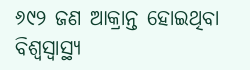୬୯୨ ଜଣ ଆକ୍ରାନ୍ତ ହୋଇଥିବା ବିଶ୍ୱସ୍ୱାସ୍ଥ୍ୟ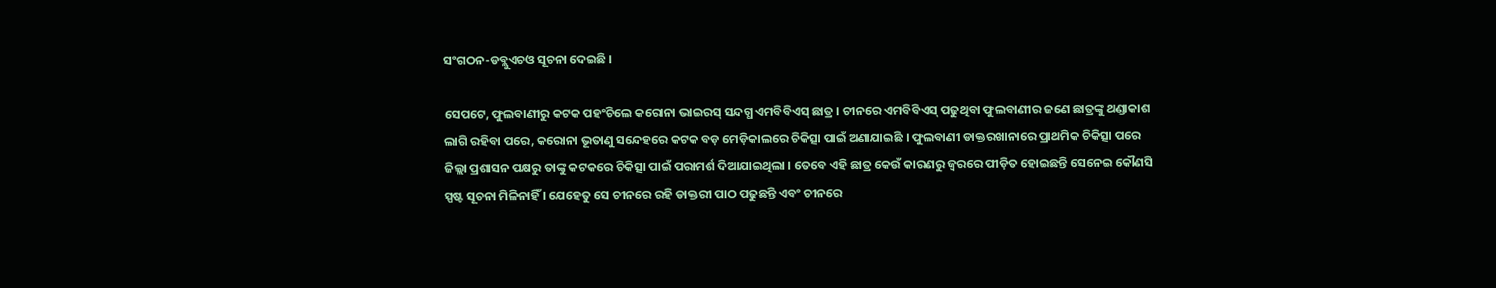ସଂଗଠନ-ଡବ୍ଲୁଏଚଓ ସୂଚନା ଦେଇଛି ।

ସେପଟେ, ଫୁଲବାଣୀରୁ କଟକ ପହଂଚିଲେ କରୋନା ଭାଇରସ୍ ସନ୍ଦଗ୍ଧ ଏମବିବିଏସ୍ ଛାତ୍ର । ଚୀନରେ ଏମବିବିଏସ୍ ପଢୁଥିବା ଫୁଲବାଣୀର ଜଣେ ଛାତ୍ରଙ୍କୁ ଥଣ୍ଡାକାଶ ଲାଗି ରହିବା ପରେ, କରୋନା ଭୂତାଣୁ ସନ୍ଦେହରେ କଟକ ବଡ଼ ମେଡ଼ିକାଲରେ ଚିକିତ୍ସା ପାଇଁ ଅଣାଯାଇଛି । ଫୁଲବାଣୀ ଡାକ୍ତରଖାନାରେ ପ୍ରାଥମିକ ଚିକିତ୍ସା ପରେ ଜିଲ୍ଲା ପ୍ରଶାସନ ପକ୍ଷରୁ ତାଙ୍କୁ କଟକରେ ଚିକିତ୍ସା ପାଇଁ ପରାମର୍ଶ ଦିଆଯାଇଥିଲା । ତେବେ ଏହି ଛାତ୍ର କେଉଁ କାରଣରୁ ଜ୍ୱରରେ ପୀଡ଼ିତ ହୋଇଛନ୍ତି ସେନେଇ କୌଣସି ସ୍ପଷ୍ଟ ସୂଚନା ମିଳିନାହିଁ । ଯେହେତୁ ସେ ଚୀନରେ ରହି ଡାକ୍ତରୀ ପାଠ ପଢୁଛନ୍ତି ଏବଂ ଚୀନରେ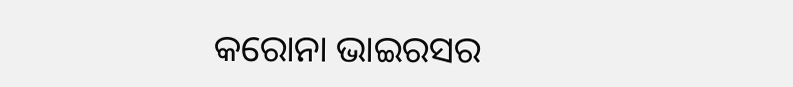କରୋନା ଭାଇରସର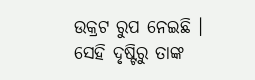ଉକ୍ରଟ ରୁପ ନେଇଛି । ସେହି ଦୃଷ୍ଟିରୁ ତାଙ୍କ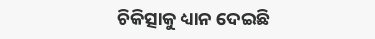ଚିକିତ୍ସାକୁ ଧ୍ୟାନ ଦେଇଛି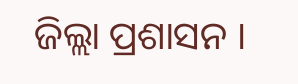ଜିଲ୍ଲା ପ୍ରଶାସନ ।